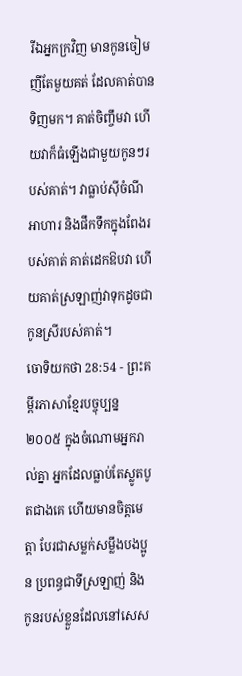រីឯអ្នកក្រវិញ មានកូនចៀមញីតែមួយគត់ ដែលគាត់បានទិញមក។ គាត់ចិញ្ចឹមវា ហើយវាក៏ធំឡើងជាមួយកូនៗរបស់គាត់។ វាធ្លាប់ស៊ីចំណីអាហារ និងផឹកទឹកក្នុងពែងរបស់គាត់ គាត់ដេកឱបវា ហើយគាត់ស្រឡាញ់វាទុកដូចជាកូនស្រីរបស់គាត់។
ចោទិយកថា 28:54 - ព្រះគម្ពីរភាសាខ្មែរបច្ចុប្បន្ន ២០០៥ ក្នុងចំណោមអ្នករាល់គ្នា អ្នកដែលធ្លាប់តែស្លូតបូតជាងគេ ហើយមានចិត្តមេត្តា បែរជាសម្លក់សម្លឹងបងប្អូន ប្រពន្ធជាទីស្រឡាញ់ និងកូនរបស់ខ្លួនដែលនៅសេស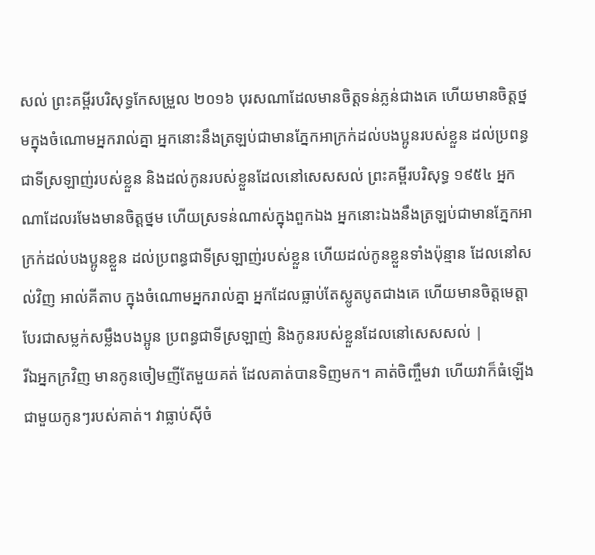សល់ ព្រះគម្ពីរបរិសុទ្ធកែសម្រួល ២០១៦ បុរសណាដែលមានចិត្តទន់ភ្លន់ជាងគេ ហើយមានចិត្តថ្នមក្នុងចំណោមអ្នករាល់គ្នា អ្នកនោះនឹងត្រឡប់ជាមានភ្នែកអាក្រក់ដល់បងប្អូនរបស់ខ្លួន ដល់ប្រពន្ធជាទីស្រឡាញ់របស់ខ្លួន និងដល់កូនរបស់ខ្លួនដែលនៅសេសសល់ ព្រះគម្ពីរបរិសុទ្ធ ១៩៥៤ អ្នកណាដែលរមែងមានចិត្តថ្នម ហើយស្រទន់ណាស់ក្នុងពួកឯង អ្នកនោះឯងនឹងត្រឡប់ជាមានភ្នែកអាក្រក់ដល់បងប្អូនខ្លួន ដល់ប្រពន្ធជាទីស្រឡាញ់របស់ខ្លួន ហើយដល់កូនខ្លួនទាំងប៉ុន្មាន ដែលនៅសល់វិញ អាល់គីតាប ក្នុងចំណោមអ្នករាល់គ្នា អ្នកដែលធ្លាប់តែស្លូតបូតជាងគេ ហើយមានចិត្តមេត្តា បែរជាសម្លក់សម្លឹងបងប្អូន ប្រពន្ធជាទីស្រឡាញ់ និងកូនរបស់ខ្លួនដែលនៅសេសសល់ |
រីឯអ្នកក្រវិញ មានកូនចៀមញីតែមួយគត់ ដែលគាត់បានទិញមក។ គាត់ចិញ្ចឹមវា ហើយវាក៏ធំឡើងជាមួយកូនៗរបស់គាត់។ វាធ្លាប់ស៊ីចំ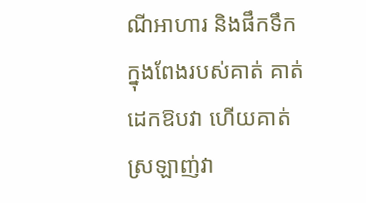ណីអាហារ និងផឹកទឹកក្នុងពែងរបស់គាត់ គាត់ដេកឱបវា ហើយគាត់ស្រឡាញ់វា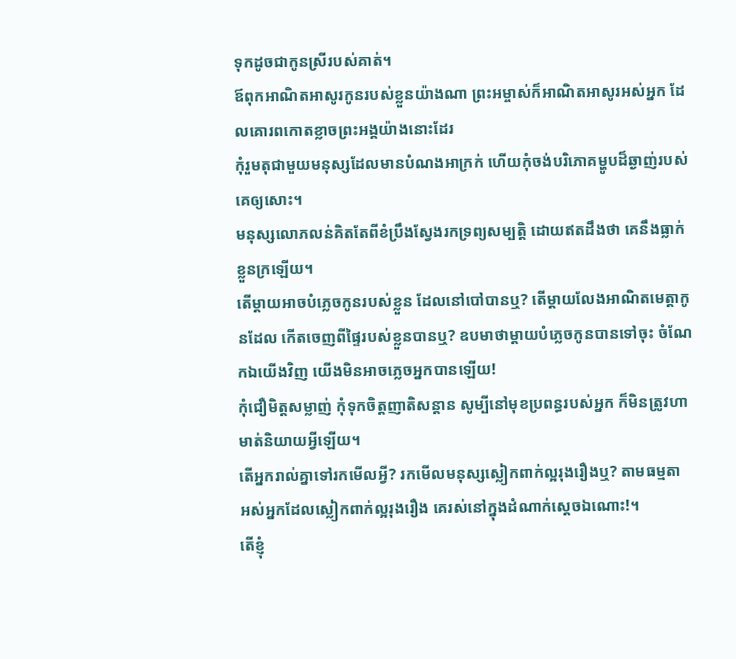ទុកដូចជាកូនស្រីរបស់គាត់។
ឪពុកអាណិតអាសូរកូនរបស់ខ្លួនយ៉ាងណា ព្រះអម្ចាស់ក៏អាណិតអាសូរអស់អ្នក ដែលគោរពកោតខ្លាចព្រះអង្គយ៉ាងនោះដែរ
កុំរួមតុជាមួយមនុស្សដែលមានបំណងអាក្រក់ ហើយកុំចង់បរិភោគម្ហូបដ៏ឆ្ងាញ់របស់គេឲ្យសោះ។
មនុស្សលោភលន់គិតតែពីខំប្រឹងស្វែងរកទ្រព្យសម្បត្តិ ដោយឥតដឹងថា គេនឹងធ្លាក់ខ្លួនក្រឡើយ។
តើម្ដាយអាចបំភ្លេចកូនរបស់ខ្លួន ដែលនៅបៅបានឬ? តើម្ដាយលែងអាណិតមេត្តាកូនដែល កើតចេញពីផ្ទៃរបស់ខ្លួនបានឬ? ឧបមាថាម្ដាយបំភ្លេចកូនបានទៅចុះ ចំណែកឯយើងវិញ យើងមិនអាចភ្លេចអ្នកបានឡើយ!
កុំជឿមិត្តសម្លាញ់ កុំទុកចិត្តញាតិសន្ដាន សូម្បីនៅមុខប្រពន្ធរបស់អ្នក ក៏មិនត្រូវហាមាត់និយាយអ្វីឡើយ។
តើអ្នករាល់គ្នាទៅរកមើលអ្វី? រកមើលមនុស្សស្លៀកពាក់ល្អរុងរឿងឬ? តាមធម្មតា អស់អ្នកដែលស្លៀកពាក់ល្អរុងរឿង គេរស់នៅក្នុងដំណាក់ស្ដេចឯណោះ!។
តើខ្ញុំ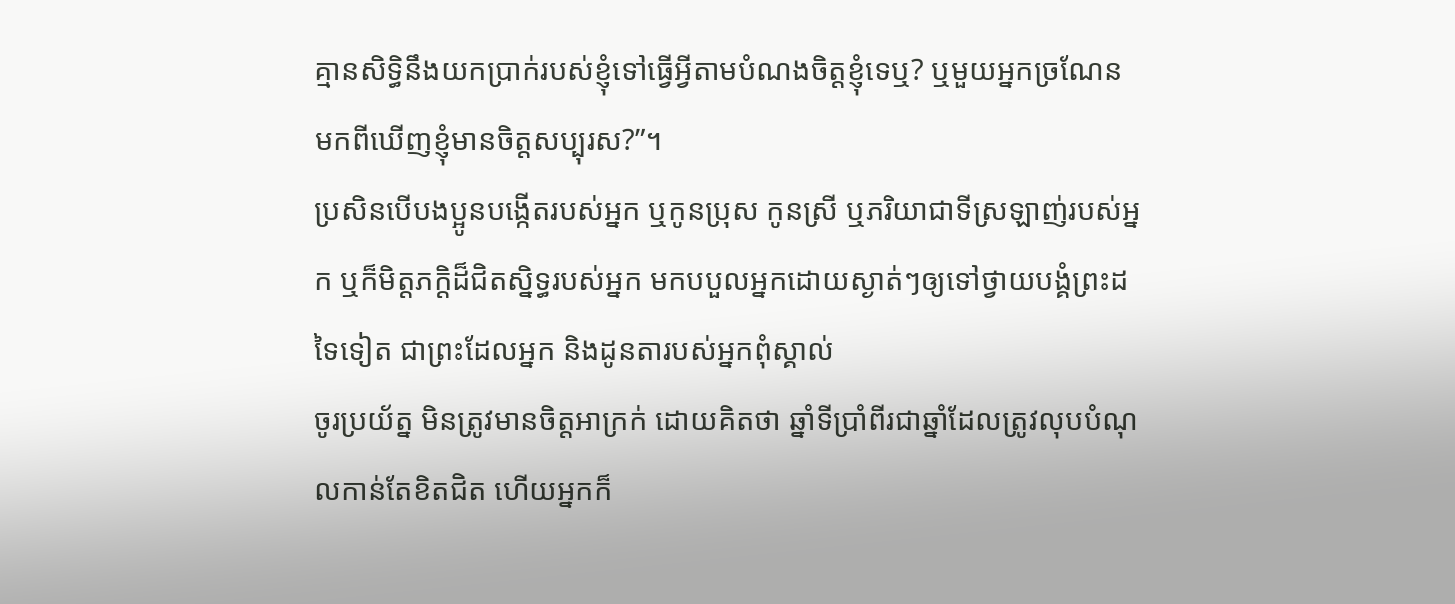គ្មានសិទ្ធិនឹងយកប្រាក់របស់ខ្ញុំទៅធ្វើអ្វីតាមបំណងចិត្តខ្ញុំទេឬ? ឬមួយអ្នកច្រណែន មកពីឃើញខ្ញុំមានចិត្តសប្បុរស?”។
ប្រសិនបើបងប្អូនបង្កើតរបស់អ្នក ឬកូនប្រុស កូនស្រី ឬភរិយាជាទីស្រឡាញ់របស់អ្នក ឬក៏មិត្តភក្ដិដ៏ជិតស្និទ្ធរបស់អ្នក មកបបួលអ្នកដោយស្ងាត់ៗឲ្យទៅថ្វាយបង្គំព្រះដទៃទៀត ជាព្រះដែលអ្នក និងដូនតារបស់អ្នកពុំស្គាល់
ចូរប្រយ័ត្ន មិនត្រូវមានចិត្តអាក្រក់ ដោយគិតថា ឆ្នាំទីប្រាំពីរជាឆ្នាំដែលត្រូវលុបបំណុលកាន់តែខិតជិត ហើយអ្នកក៏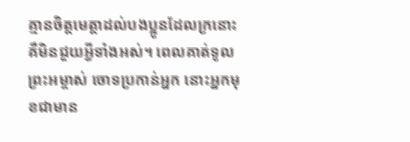គ្មានចិត្តមេត្តាដល់បងប្អូនដែលក្រនោះ គឺមិនជួយអ្វីទាំងអស់។ ពេលគាត់ទូលព្រះអម្ចាស់ ចោទប្រកាន់អ្នក នោះអ្នកមុខជាមាន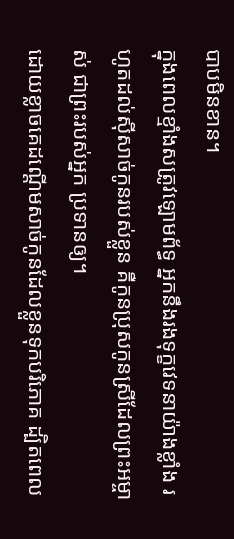បាបមិនខាន។
ក្នុងពេលខ្មាំងសត្រូវឡោមព័ទ្ធ អ្នកនឹងរងទុក្ខវេទនាយ៉ាងខ្លាំង រហូតដល់ស៊ីសាច់កូនរបស់ខ្លួន គឺកូនប្រុសកូនស្រីដែលព្រះអម្ចាស់ ជាព្រះរបស់អ្នក ប្រទានឲ្យ។
ដោយខ្លាចគេដណ្ដើមសាច់កូនដែលខ្លួនទុកបរិភោគ ដ្បិតពេល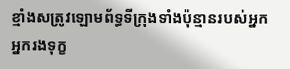ខ្មាំងសត្រូវឡោមព័ទ្ធទីក្រុងទាំងប៉ុន្មានរបស់អ្នក អ្នករងទុក្ខ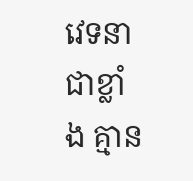វេទនាជាខ្លាំង គ្មាន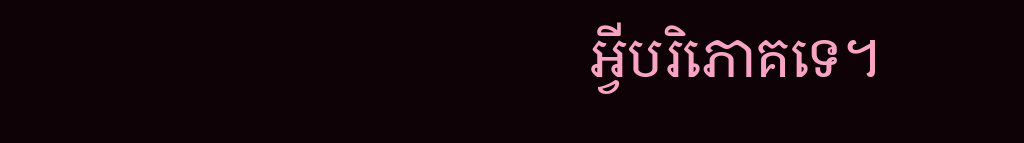អ្វីបរិភោគទេ។